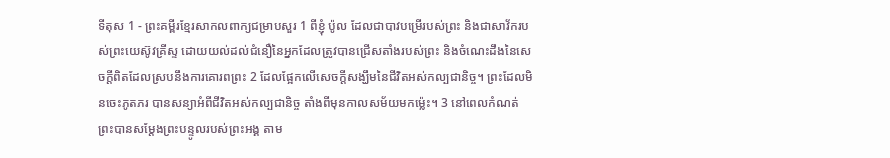ទីតុស 1 - ព្រះគម្ពីរខ្មែរសាកលពាក្យជម្រាបសួរ 1 ពីខ្ញុំ ប៉ូល ដែលជាបាវបម្រើរបស់ព្រះ និងជាសាវ័ករបស់ព្រះយេស៊ូវគ្រីស្ទ ដោយយល់ដល់ជំនឿនៃអ្នកដែលត្រូវបានជ្រើសតាំងរបស់ព្រះ និងចំណេះដឹងនៃសេចក្ដីពិតដែលស្របនឹងការគោរពព្រះ 2 ដែលផ្អែកលើសេចក្ដីសង្ឃឹមនៃជីវិតអស់កល្បជានិច្ច។ ព្រះដែលមិនចេះភូតភរ បានសន្យាអំពីជីវិតអស់កល្បជានិច្ច តាំងពីមុនកាលសម័យមកម្ល៉េះ។ 3 នៅពេលកំណត់ ព្រះបានសម្ដែងព្រះបន្ទូលរបស់ព្រះអង្គ តាម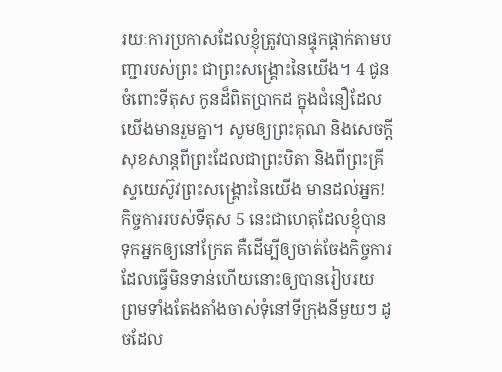រយៈការប្រកាសដែលខ្ញុំត្រូវបានផ្ទុកផ្ដាក់តាមបញ្ជារបស់ព្រះ ជាព្រះសង្គ្រោះនៃយើង។ 4 ជូនចំពោះទីតុស កូនដ៏ពិតប្រាកដ ក្នុងជំនឿដែលយើងមានរួមគ្នា។ សូមឲ្យព្រះគុណ និងសេចក្ដីសុខសាន្តពីព្រះដែលជាព្រះបិតា និងពីព្រះគ្រីស្ទយេស៊ូវព្រះសង្គ្រោះនៃយើង មានដល់អ្នក! កិច្ចការរបស់ទីតុស 5 នេះជាហេតុដែលខ្ញុំបានទុកអ្នកឲ្យនៅក្រែត គឺដើម្បីឲ្យចាត់ចែងកិច្ចការដែលធ្វើមិនទាន់ហើយនោះឲ្យបានរៀបរយ ព្រមទាំងតែងតាំងចាស់ទុំនៅទីក្រុងនីមួយៗ ដូចដែល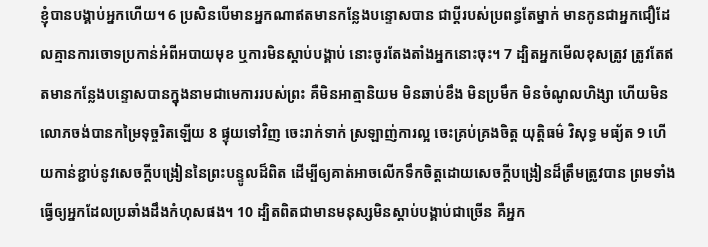ខ្ញុំបានបង្គាប់អ្នកហើយ។ 6 ប្រសិនបើមានអ្នកណាឥតមានកន្លែងបន្ទោសបាន ជាប្ដីរបស់ប្រពន្ធតែម្នាក់ មានកូនជាអ្នកជឿដែលគ្មានការចោទប្រកាន់អំពីអបាយមុខ ឬការមិនស្ដាប់បង្គាប់ នោះចូរតែងតាំងអ្នកនោះចុះ។ 7 ដ្បិតអ្នកមើលខុសត្រូវ ត្រូវតែឥតមានកន្លែងបន្ទោសបានក្នុងនាមជាមេការរបស់ព្រះ គឺមិនអាត្មានិយម មិនឆាប់ខឹង មិនប្រមឹក មិនចំណូលហិង្សា ហើយមិនលោភចង់បានកម្រៃទុច្ចរិតឡើយ 8 ផ្ទុយទៅវិញ ចេះរាក់ទាក់ ស្រឡាញ់ការល្អ ចេះគ្រប់គ្រងចិត្ត យុត្តិធម៌ វិសុទ្ធ មធ្យ័ត 9 ហើយកាន់ខ្ជាប់នូវសេចក្ដីបង្រៀននៃព្រះបន្ទូលដ៏ពិត ដើម្បីឲ្យគាត់អាចលើកទឹកចិត្តដោយសេចក្ដីបង្រៀនដ៏ត្រឹមត្រូវបាន ព្រមទាំងធ្វើឲ្យអ្នកដែលប្រឆាំងដឹងកំហុសផង។ 10 ដ្បិតពិតជាមានមនុស្សមិនស្ដាប់បង្គាប់ជាច្រើន គឺអ្នក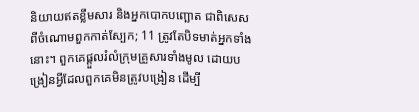និយាយឥតខ្លឹមសារ និងអ្នកបោកបញ្ឆោត ជាពិសេសពីចំណោមពួកកាត់ស្បែក; 11 ត្រូវតែបិទមាត់អ្នកទាំងនោះ។ ពួកគេផ្ដួលរំលំក្រុមគ្រួសារទាំងមូល ដោយបង្រៀនអ្វីដែលពួកគេមិនត្រូវបង្រៀន ដើម្បី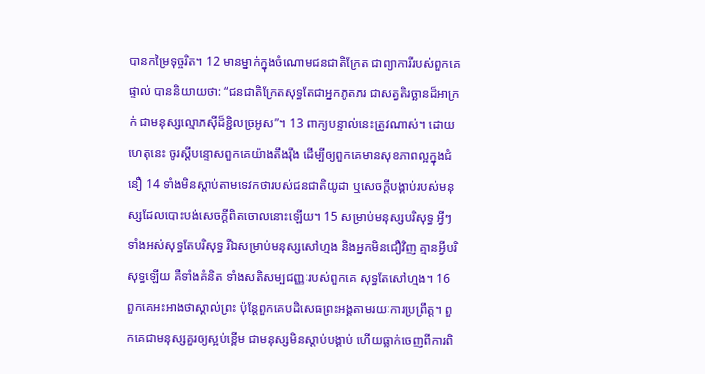បានកម្រៃទុច្ចរិត។ 12 មានម្នាក់ក្នុងចំណោមជនជាតិក្រែត ជាព្យាការីរបស់ពួកគេផ្ទាល់ បាននិយាយថា: “ជនជាតិក្រែតសុទ្ធតែជាអ្នកភូតភរ ជាសត្វតិរច្ឆានដ៏អាក្រក់ ជាមនុស្សល្មោភស៊ីដ៏ខ្ជិលច្រអូស”។ 13 ពាក្យបន្ទាល់នេះត្រូវណាស់។ ដោយហេតុនេះ ចូរស្ដីបន្ទោសពួកគេយ៉ាងតឹងរ៉ឹង ដើម្បីឲ្យពួកគេមានសុខភាពល្អក្នុងជំនឿ 14 ទាំងមិនស្ដាប់តាមទេវកថារបស់ជនជាតិយូដា ឬសេចក្ដីបង្គាប់របស់មនុស្សដែលបោះបង់សេចក្ដីពិតចោលនោះឡើយ។ 15 សម្រាប់មនុស្សបរិសុទ្ធ អ្វីៗទាំងអស់សុទ្ធតែបរិសុទ្ធ រីឯសម្រាប់មនុស្សសៅហ្មង និងអ្នកមិនជឿវិញ គ្មានអ្វីបរិសុទ្ធឡើយ គឺទាំងគំនិត ទាំងសតិសម្បជញ្ញៈរបស់ពួកគេ សុទ្ធតែសៅហ្មង។ 16 ពួកគេអះអាងថាស្គាល់ព្រះ ប៉ុន្តែពួកគេបដិសេធព្រះអង្គតាមរយៈការប្រព្រឹត្ត។ ពួកគេជាមនុស្សគួរឲ្យស្អប់ខ្ពើម ជាមនុស្សមិនស្ដាប់បង្គាប់ ហើយធ្លាក់ចេញពីការពិ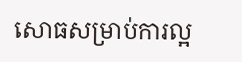សោធសម្រាប់ការល្អ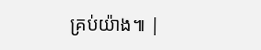គ្រប់យ៉ាង៕ |